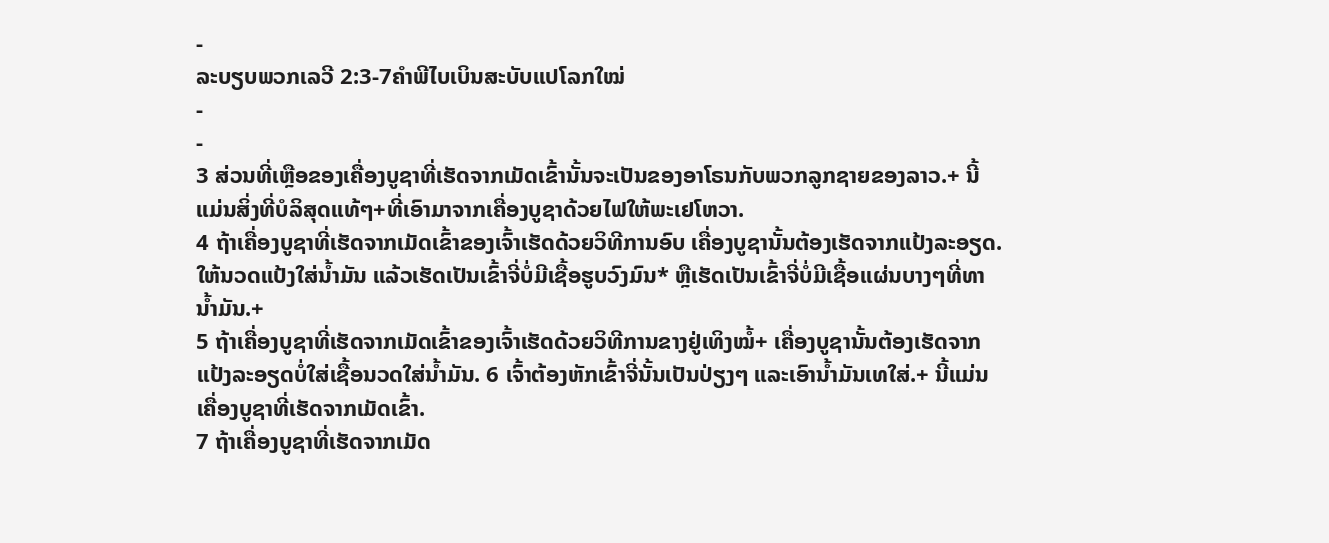-
ລະບຽບພວກເລວີ 2:3-7ຄຳພີໄບເບິນສະບັບແປໂລກໃໝ່
-
-
3 ສ່ວນທີ່ເຫຼືອຂອງເຄື່ອງບູຊາທີ່ເຮັດຈາກເມັດເຂົ້ານັ້ນຈະເປັນຂອງອາໂຣນກັບພວກລູກຊາຍຂອງລາວ.+ ນີ້ແມ່ນສິ່ງທີ່ບໍລິສຸດແທ້ໆ+ທີ່ເອົາມາຈາກເຄື່ອງບູຊາດ້ວຍໄຟໃຫ້ພະເຢໂຫວາ.
4 ຖ້າເຄື່ອງບູຊາທີ່ເຮັດຈາກເມັດເຂົ້າຂອງເຈົ້າເຮັດດ້ວຍວິທີການອົບ ເຄື່ອງບູຊານັ້ນຕ້ອງເຮັດຈາກແປ້ງລະອຽດ. ໃຫ້ນວດແປ້ງໃສ່ນ້ຳມັນ ແລ້ວເຮັດເປັນເຂົ້າຈີ່ບໍ່ມີເຊື້ອຮູບວົງມົນ* ຫຼືເຮັດເປັນເຂົ້າຈີ່ບໍ່ມີເຊື້ອແຜ່ນບາງໆທີ່ທານ້ຳມັນ.+
5 ຖ້າເຄື່ອງບູຊາທີ່ເຮັດຈາກເມັດເຂົ້າຂອງເຈົ້າເຮັດດ້ວຍວິທີການຂາງຢູ່ເທິງໝໍ້+ ເຄື່ອງບູຊານັ້ນຕ້ອງເຮັດຈາກແປ້ງລະອຽດບໍ່ໃສ່ເຊື້ອນວດໃສ່ນ້ຳມັນ. 6 ເຈົ້າຕ້ອງຫັກເຂົ້າຈີ່ນັ້ນເປັນປ່ຽງໆ ແລະເອົານ້ຳມັນເທໃສ່.+ ນີ້ແມ່ນເຄື່ອງບູຊາທີ່ເຮັດຈາກເມັດເຂົ້າ.
7 ຖ້າເຄື່ອງບູຊາທີ່ເຮັດຈາກເມັດ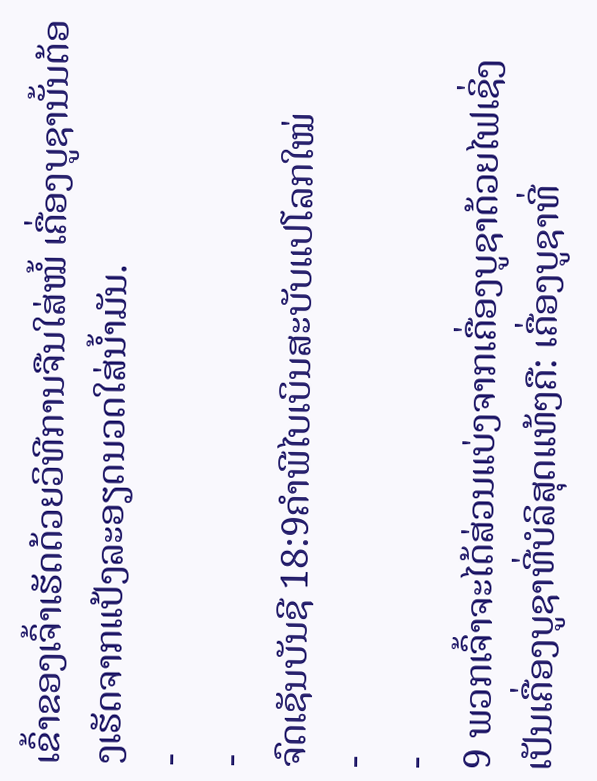ເຂົ້າຂອງເຈົ້າເຮັດດ້ວຍວິທີການຈືນໃສ່ໝໍ້ ເຄື່ອງບູຊານັ້ນຕ້ອງເຮັດຈາກແປ້ງລະອຽດນວດໃສ່ນ້ຳມັນ.
-
-
ຈົດເຊັນບັນຊີ 18:9ຄຳພີໄບເບິນສະບັບແປໂລກໃໝ່
-
-
9 ພວກເຈົ້າຈະໄດ້ສ່ວນແບ່ງຈາກເຄື່ອງບູຊາດ້ວຍໄຟເຊິ່ງເປັນເຄື່ອງບູຊາທີ່ບໍລິສຸດແທ້ໆຄື: ເຄື່ອງບູຊາທີ່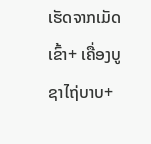ເຮັດຈາກເມັດເຂົ້າ+ ເຄື່ອງບູຊາໄຖ່ບາບ+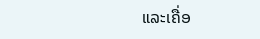ແລະເຄື່ອ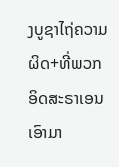ງບູຊາໄຖ່ຄວາມຜິດ+ທີ່ພວກອິດສະຣາເອນເອົາມາ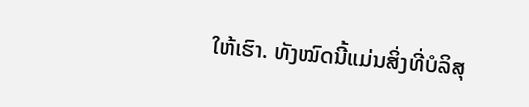ໃຫ້ເຮົາ. ທັງໝົດນີ້ແມ່ນສິ່ງທີ່ບໍລິສຸ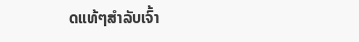ດແທ້ໆສຳລັບເຈົ້າ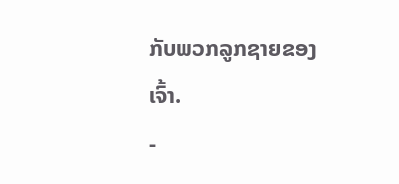ກັບພວກລູກຊາຍຂອງເຈົ້າ.
-